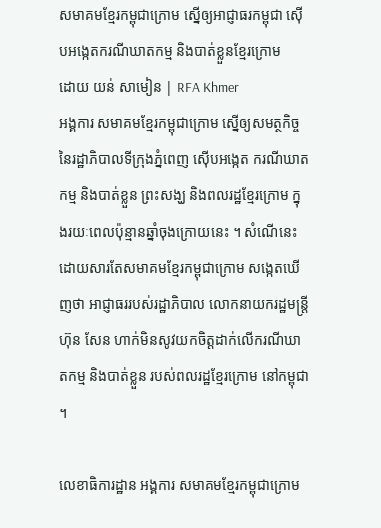សមាគមខ្មែរកម្ពុជាក្រោម ស្នើឲ្យអាជ្ញាធរកម្ពុជា ស៊ើបអង្កេតករណីឃាតកម្ម និងបាត់ខ្លួនខ្មែរក្រោម
ដោយ យន់ សាមៀន | RFA Khmer
អង្គការ សមាគមខ្មែរកម្ពុជាក្រោម ស្នើឲ្យសមត្ថកិច្ចនៃរដ្ឋាភិបាលទីក្រុងភ្នំពេញ ស៊ើបអង្កេត ករណីឃាតកម្ម និងបាត់ខ្លួន ព្រះសង្ឃ និងពលរដ្ឋខ្មែរក្រោម ក្នុងរយៈពេលប៉ុន្មានឆ្នាំចុងក្រោយនេះ ។ សំណើនេះ ដោយសារតែសមាគមខ្មែរកម្ពុជាក្រោម សង្កេតឃើញថា អាជ្ញាធររបស់រដ្ឋាភិបាល លោកនាយករដ្ឋមន្ត្រី ហ៊ុន សែន ហាក់មិនសូវយកចិត្តដាក់លើករណីឃាតកម្ម និងបាត់ខ្លួន របស់ពលរដ្ឋខ្មែរក្រោម នៅកម្ពុជា ។

លេខាធិការដ្ឋាន អង្គការ សមាគមខ្មែរកម្ពុជាក្រោម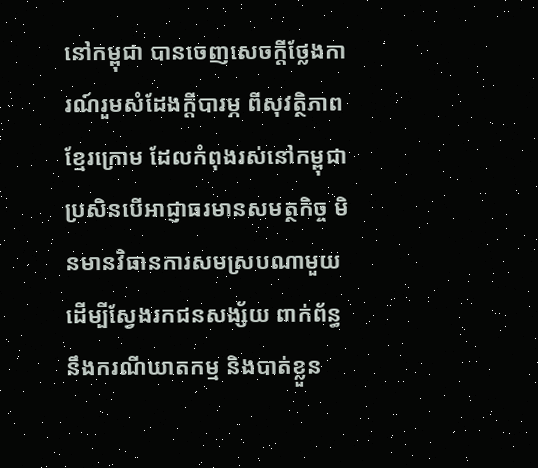នៅកម្ពុជា បានចេញសេចក្ដីថ្លែងការណ៍រួមសំដែងក្តីបារម្ភ ពីសុវត្ថិភាពខ្មែរក្រោម ដែលកំពុងរស់នៅកម្ពុជា ប្រសិនបើអាជ្ញាធរមានសមត្ថកិច្ច មិនមានវិធានការសមស្របណាមួយ ដើម្បីស្វែងរកជនសង្ស័យ ពាក់ព័ន្ធ នឹងករណីឃាតកម្ម និងបាត់ខ្លួន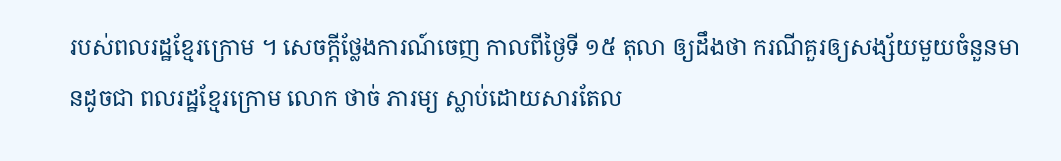របស់ពលរដ្ឋខ្មែរក្រោម ។ សេចក្ដីថ្លែងការណ៍ចេញ កាលពីថ្ងៃទី ១៥ តុលា ឲ្យដឹងថា ករណីគួរឲ្យសង្ស័យមួយចំនួនមានដូចជា ពលរដ្ឋខ្មែរក្រោម លោក ថាច់ ភារម្យ ស្លាប់ដោយសារតែល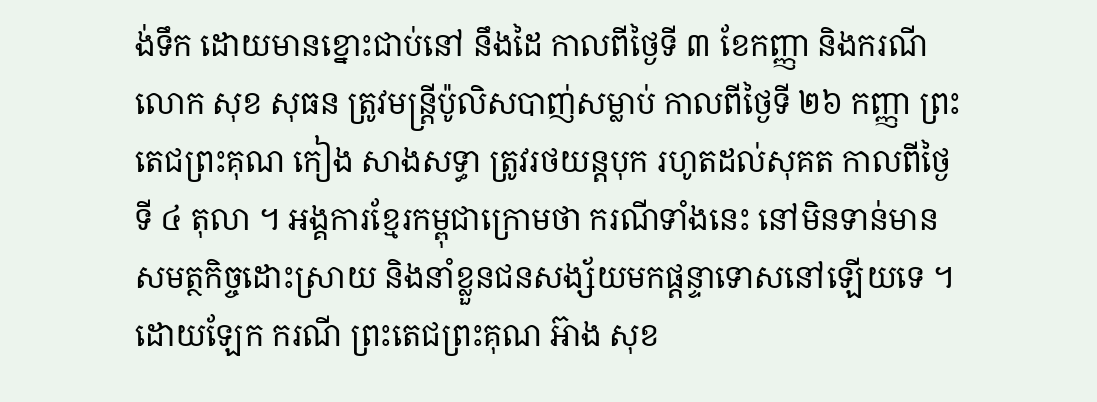ង់ទឹក ដោយមានខ្នោះជាប់នៅ នឹងដៃ កាលពីថ្ងៃទី ៣ ខែកញ្ញា និងករណីលោក សុខ សុធន ត្រូវមន្ត្រីប៉ូលិសបាញ់សម្លាប់ កាលពីថ្ងៃទី ២៦ កញ្ញា ព្រះតេជព្រះគុណ កៀង សាងសទ្ធា ត្រូវរថយន្តបុក រហូតដល់សុគត កាលពីថ្ងៃទី ៤ តុលា ។ អង្គការខ្មែរកម្ពុជាក្រោមថា ករណីទាំងនេះ នៅមិនទាន់មានសមត្ថកិច្ចដោះស្រាយ និងនាំខ្លួនជនសង្ស័យមកផ្ដន្ទាទោសនៅឡើយទេ ។
ដោយឡែក ករណី ព្រះតេជព្រះគុណ អ៊ាង សុខ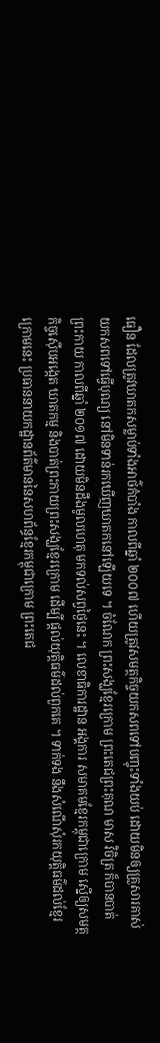ធឿន ដែលត្រូវឃាតកសម្លាប់ទាំងអាថ៌កំបាំង កាលពីឆ្នាំ ២០០៧ ហើយត្រូវសមត្ថកិច្ចយកសពទៅបញ្ចុះទាំងយប់ ដោយមិនឲ្យគ្រួសារគាស់យកសពទៅធ្វើបុណ្យ នៅមិនទាន់រកឃើញឃាតកនៅឡើយទេ ។ ចំណែក ព្រះសង្ឃខ្មែរក្រោម ព្រះតេជព្រះគុណ មាស វិចិត្រ ក៏បានបាត់ព្រះកាយ កាលពីឆ្នាំ ២០១៧ ដោយមិនដឹងមូលហេតុ មកទល់សព្វថ្ងៃនេះ ។ លេខាធិការដ្ឋាន អង្គការ សមាគមខ្មែរកម្ពុជាក្រោម ស្នើឲ្យសមត្ថកិច្ចស៊ើបអង្កេត ឃាតកម្ម និងបាត់ព្រះកាយព្រះសង្ឃខ្មែរក្រោម ដើម្បី ផ្តល់យុត្តិធម៌ដល់ពួកគេ ។ ទាក់ទង នឹងសំណើសុំរកយុត្តិធម៌ដល់ខ្មែរក្រោមនេះ ប្រធាននាយកដ្ឋានព័ត៌មាននៃសហព័ន្ធខ្មែរកម្ពុជាក្រោម ព្រះតេជ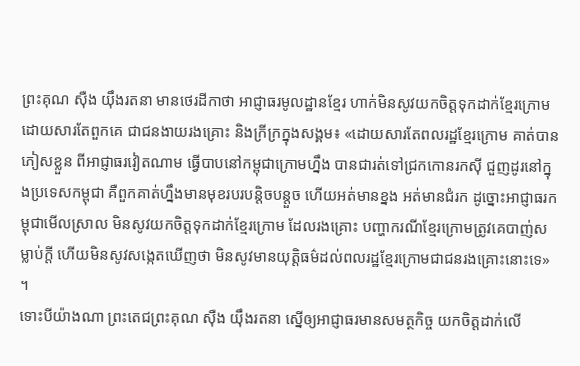ព្រះគុណ ស៊ឺង យ៉ឹងរតនា មានថេរដីកាថា អាជ្ញាធរមូលដ្ឋានខ្មែរ ហាក់មិនសូវយកចិត្តទុកដាក់ខ្មែរក្រោម ដោយសារតែពួកគេ ជាជនងាយរងគ្រោះ និងក្រីក្រក្នុងសង្គម៖ «ដោយសារតែពលរដ្ឋខ្មែរក្រោម គាត់បានភៀសខ្លួន ពីអាជ្ញាធរវៀតណាម ធ្វើបាបនៅកម្ពុជាក្រោមហ្នឹង បានជារត់ទៅជ្រកកោនរកស៊ី ជួញដូរនៅក្នុងប្រទេសកម្ពុជា គឺពួកគាត់ហ្នឹងមានមុខរបរបន្តិចបន្តួច ហើយអត់មានខ្នង អត់មានជំរក ដូច្នោះអាជ្ញាធរកម្ពុជាមើលស្រាល មិនសូវយកចិត្តទុកដាក់ខ្មែរក្រោម ដែលរងគ្រោះ បញ្ហាករណីខ្មែរក្រោមត្រូវគេបាញ់សម្លាប់ក្តី ហើយមិនសូវសង្កេតឃើញថា មិនសូវមានយុត្តិធម៌ដល់ពលរដ្ឋខ្មែរក្រោមជាជនរងគ្រោះនោះទេ» ។
ទោះបីយ៉ាងណា ព្រះតេជព្រះគុណ ស៊ឺង យ៉ឹងរតនា ស្នើឲ្យអាជ្ញាធរមានសមត្ថកិច្ច យកចិត្តដាក់លើ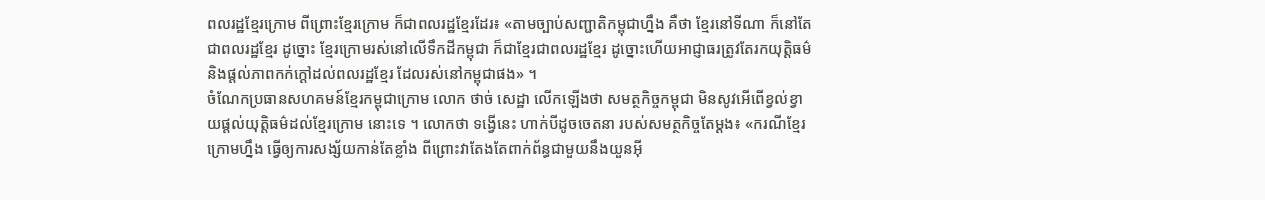ពលរដ្ឋខ្មែរក្រោម ពីព្រោះខ្មែរក្រោម ក៏ជាពលរដ្ឋខ្មែរដែរ៖ «តាមច្បាប់សញ្ជាតិកម្ពុជាហ្នឹង គឺថា ខ្មែរនៅទីណា ក៏នៅតែជាពលរដ្ឋខ្មែរ ដូច្នោះ ខ្មែរក្រោមរស់នៅលើទឹកដីកម្ពុជា ក៏ជាខ្មែរជាពលរដ្ឋខ្មែរ ដូច្នោះហើយអាជ្ញាធរត្រូវតែរកយុត្តិធម៌ និងផ្តល់ភាពកក់ក្ដៅដល់ពលរដ្ឋខ្មែរ ដែលរស់នៅកម្ពុជាផង» ។
ចំណែកប្រធានសហគមន៍ខ្មែរកម្ពុជាក្រោម លោក ថាច់ សេដ្ឋា លើកឡើងថា សមត្ថកិច្ចកម្ពុជា មិនសូវអើពើខ្វល់ខ្វាយផ្តល់យុត្តិធម៌ដល់ខ្មែរក្រោម នោះទេ ។ លោកថា ទង្វើនេះ ហាក់បីដូចចេតនា របស់សមត្ថកិច្ចតែម្ដង៖ «ករណីខ្មែរក្រោមហ្នឹង ធ្វើឲ្យការសង្ស័យកាន់តែខ្លាំង ពីព្រោះវាតែងតែពាក់ព័ន្ធជាមួយនឹងយួនអ៊ី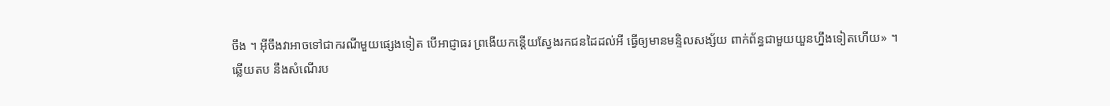ចឹង ។ អ៊ីចឹងវាអាចទៅជាករណីមួយផ្សេងទៀត បើអាជ្ញាធរ ព្រងើយកន្តើយស្វែងរកជនដៃដល់អី ធ្វើឲ្យមានមន្ទិលសង្ស័យ ពាក់ព័ន្ធជាមួយយួនហ្នឹងទៀតហើយ» ។
ឆ្លើយតប នឹងសំណើរប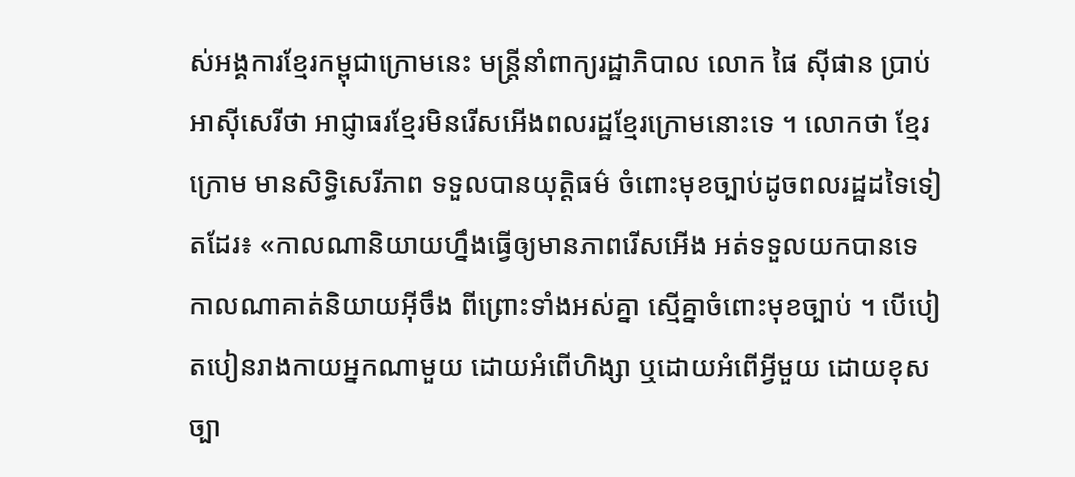ស់អង្គការខ្មែរកម្ពុជាក្រោមនេះ មន្ត្រីនាំពាក្យរដ្ឋាភិបាល លោក ផៃ ស៊ីផាន ប្រាប់អាស៊ីសេរីថា អាជ្ញាធរខ្មែរមិនរើសអើងពលរដ្ឋខ្មែរក្រោមនោះទេ ។ លោកថា ខ្មែរក្រោម មានសិទ្ធិសេរីភាព ទទួលបានយុត្តិធម៌ ចំពោះមុខច្បាប់ដូចពលរដ្ឋដទៃទៀតដែរ៖ «កាលណានិយាយហ្នឹងធ្វើឲ្យមានភាពរើសអើង អត់ទទួលយកបានទេ កាលណាគាត់និយាយអ៊ីចឹង ពីព្រោះទាំងអស់គ្នា ស្មើគ្នាចំពោះមុខច្បាប់ ។ បើបៀតបៀនរាងកាយអ្នកណាមួយ ដោយអំពើហិង្សា ឬដោយអំពើអ្វីមួយ ដោយខុសច្បា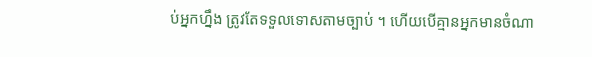ប់អ្នកហ្នឹង ត្រូវតែទទួលទោសតាមច្បាប់ ។ ហើយបើគ្មានអ្នកមានចំណា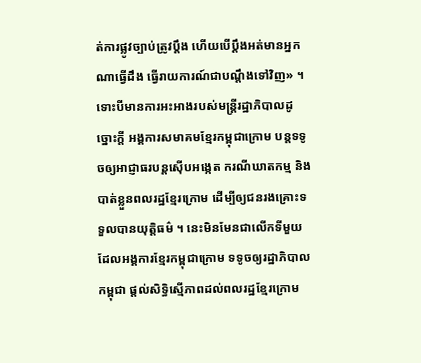ត់ការផ្លូវច្បាប់ត្រូវប្ដឹង ហើយបើប្ដឹងអត់មានអ្នកណាធ្វើដឹង ធ្វើរាយការណ៍ជាបណ្ដឹងទៅវិញ» ។
ទោះបីមានការអះអាងរបស់មន្ត្រីរដ្ឋាភិបាលដូច្នោះក្តី អង្គការសមាគមខ្មែរកម្ពុជាក្រោម បន្តទទូចឲ្យអាជ្ញាធរបន្តស៊ើបអង្កេត ករណីឃាតកម្ម និងបាត់ខ្លួនពលរដ្ឋខ្មែរក្រោម ដើម្បីឲ្យជនរងគ្រោះទទួលបានយុត្តិធម៌ ។ នេះមិនមែនជាលើកទីមួយ ដែលអង្គការខ្មែរកម្ពុជាក្រោម ទទូចឲ្យរដ្ឋាភិបាលកម្ពុជា ផ្តល់សិទ្ធិស្មើភាពដល់ពលរដ្ឋខ្មែរក្រោម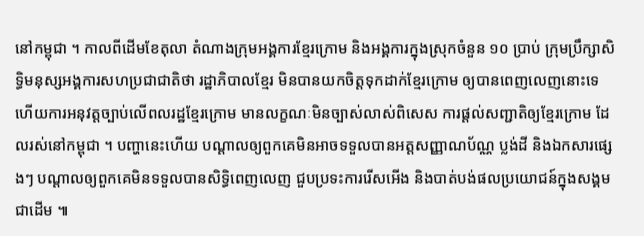នៅកម្ពុជា ។ កាលពីដើមខែតុលា តំណាងក្រុមអង្គការខ្មែរក្រោម និងអង្គការក្នុងស្រុកចំនួន ១០ ប្រាប់ ក្រុមប្រឹក្សាសិទ្ធិមនុស្សអង្គការសហប្រជាជាតិថា រដ្ឋាភិបាលខ្មែរ មិនបានយកចិត្តទុកដាក់ខ្មែរក្រោម ឲ្យបានពេញលេញនោះទេ ហើយការអនុវត្តច្បាប់លើពលរដ្ឋខ្មែរក្រោម មានលក្ខណៈមិនច្បាស់លាស់ពិសេស ការផ្តល់សញ្ជាតិឲ្យខ្មែរក្រោម ដែលរស់នៅកម្ពុជា ។ បញ្ហានេះហើយ បណ្ដាលឲ្យពួកគេមិនអាចទទួលបានអត្តសញ្ញាណប័ណ្ណ ប្លង់ដី និងឯកសារផ្សេងៗ បណ្ដាលឲ្យពួកគេមិនទទួលបានសិទ្ធិពេញលេញ ជួបប្រទះការរើសអើង និងបាត់បង់ផលប្រយោជន៍ក្នុងសង្គមជាដើម ៕